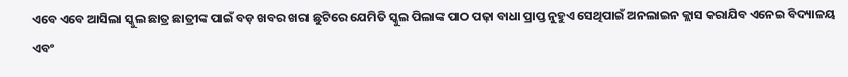ଏବେ ଏବେ ଆସିଲା ସ୍କୁଲ ଛାତ୍ର ଛାତ୍ରୀଙ୍କ ପାଇଁ ବଡ଼ ଖବର ଖରା ଛୁଟିରେ ଯେମିତି ସ୍କୁଲ ପିଲାଙ୍କ ପାଠ ପଢ଼ା ବାଧା ପ୍ରାପ୍ତ ନୁହୁଏ ସେଥିପାଇଁ ଅନଲାଇନ କ୍ଲାସ କରାଯିବ ଏନେଇ ବିଦ୍ୟାଳୟ ଏବଂ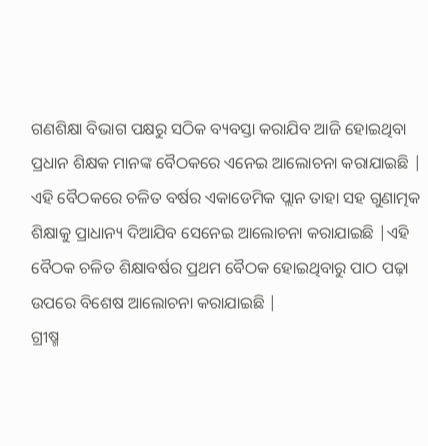ଗଣଶିକ୍ଷା ବିଭାଗ ପକ୍ଷରୁ ସଠିକ ବ୍ୟବସ୍ତା କରାଯିବ ଆଜି ହୋଇଥିବା ପ୍ରଧାନ ଶିକ୍ଷକ ମାନଙ୍କ ବୈଠକରେ ଏନେଇ ଆଲୋଚନା କରାଯାଇଛି |
ଏହି ବୈଠକରେ ଚଳିତ ବର୍ଷର ଏକାଡେମିକ ପ୍ଲାନ ତାହା ସହ ଗୁଣାତ୍ମକ ଶିକ୍ଷାକୁ ପ୍ରାଧାନ୍ୟ ଦିଆଯିବ ସେନେଇ ଆଲୋଚନା କରାଯାଇଛି |ଏହି ବୈଠକ ଚଳିତ ଶିକ୍ଷାବର୍ଷର ପ୍ରଥମ ବୈଠକ ହୋଇଥିବାରୁ ପାଠ ପଢ଼ା ଉପରେ ବିଶେଷ ଆଲୋଚନା କରାଯାଇଛି |
ଗ୍ରୀଷ୍ମ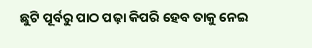ଛୁଟି ପୂର୍ବରୁ ପାଠ ପଢ଼ା କିପରି ହେବ ତାକୁ ନେଇ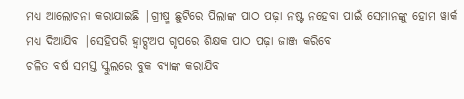ମଧ୍ୟ ଆଲୋଚନା କରାଯାଇଛି |ଗ୍ରୀଷ୍ମ ଛୁଟିରେ ପିଲାଙ୍କ ପାଠ ପଢ଼ା ନଷ୍ଟ ନହେବା ପାଇଁ ସେମାନଙ୍କୁ ହୋମ ୱାର୍କ ମଧ୍ୟ ଦିଆଯିବ |ସେହିପରି ହ୍ୱାଟ୍ସଅପ ଗୃପରେ ଶିକ୍ଷକ ପାଠ ପଢ଼ା ଜାଞ୍ଜ କରିବେ
ଚଳିତ ବର୍ଷ ସମସ୍ତ ସ୍କୁଲରେ ବୁକ ବ୍ୟାଙ୍କ କରାଯିବ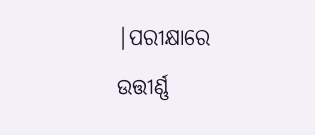|ପରୀକ୍ଷାରେ ଉତ୍ତୀର୍ଣ୍ଣ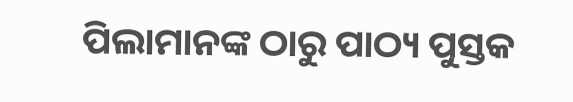ପିଲାମାନଙ୍କ ଠାରୁ ପାଠ୍ୟ ପୁସ୍ତକ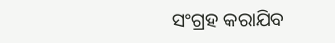ସଂଗ୍ରହ କରାଯିବ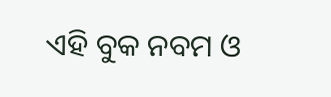ଏହି ବୁକ ନବମ ଓ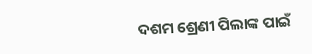ଦଶମ ଶ୍ରେଣୀ ପିଲାଙ୍କ ପାଇଁ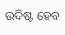ଉଦିଷ୍ଟ ହେବ